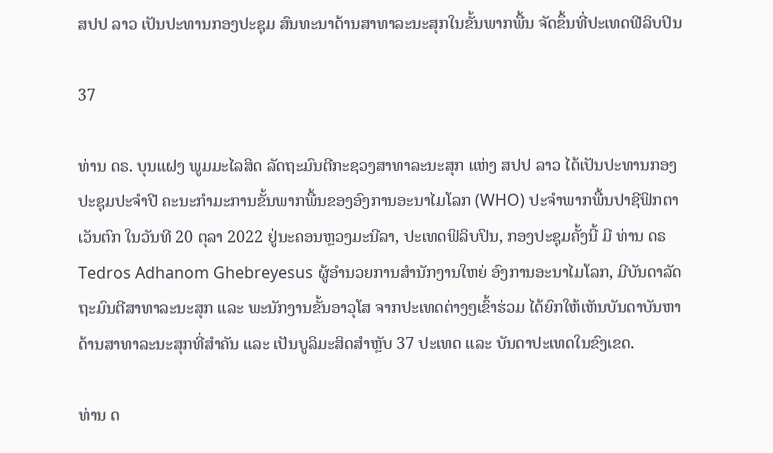ສປປ ລາວ ເປັນປະທານກອງປະຊຸມ ສົນທະນາດ້ານສາທາລະນະສຸກໃນຂັ້ນພາກພື້ນ ຈັດຂຶ້ນທີ່ປະເທດຟີລິບປິນ

37

ທ່ານ ດຣ. ບຸນແຝງ ພູມມະໄລສິດ ລັດຖະມົນຕີກະຊວງສາທາລະນະສຸກ ແຫ່ງ ສປປ ລາວ ໄດ້ເປັນປະທານກອງປະຊຸມປະຈຳປີ ຄະນະກຳມະການຂັ້ນພາກພື້ນຂອງອົງການອະນາໄມໂລກ (WHO) ປະຈໍາພາກພື້ນປາຊີຟິກຕາເວັນຕົກ ໃນວັນທີ 20 ຕຸລາ 2022 ຢູ່ນະຄອນຫຼວງມະນີລາ, ປະເທດຟິລິບປິນ, ກອງປະຊຸມຄັ້ງນີ້ ມີ ທ່ານ ດຣ Tedros Adhanom Ghebreyesus ຜູ້ອໍານວຍການສໍານັກງານໃຫຍ່ ອົງການອະນາໄມໂລກ, ມີບັນດາລັດຖະມົນຕີສາທາລະນະສຸກ ແລະ ພະນັກງານຂັ້ນອາວຸໂສ ຈາກປະເທດຕ່າງໆເຂົ້າຮ່ວມ ໄດ້ຍົກໃຫ້ເຫັນບັນດາບັນຫາດ້ານສາທາລະນະສຸກທີ່ສຳຄັນ ແລະ ເປັນບູລິມະສິດສຳຫຼັບ 37 ປະເທດ ແລະ ບັນດາປະເທດໃນຂົງເຂດ.

ທ່ານ ດ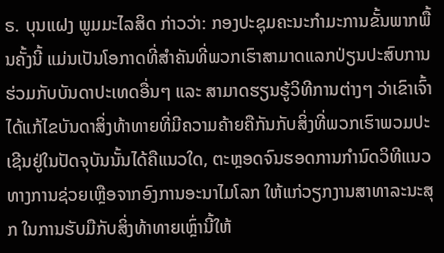ຣ. ບຸນແຝງ ພູມມະໄລສິດ ກ່າວວ່າ: ກອງປະຊຸມຄະນະກຳມະການຂັ້ນພາກພື້ນຄັ້ງນີ້ ແມ່ນເປັນໂອກາດທີ່ສຳຄັນທີ່ພວກເຮົາສາມາດແລກປ່ຽນປະສົບການຮ່ວມກັບບັນດາປະເທດອື່ນໆ ແລະ ສາມາດຮຽນຮູ້ວິທີການຕ່າງໆ ວ່າເຂົາເຈົ້າໄດ້ແກ້ໄຂບັນດາສິ່ງທ້າທາຍທີ່ມີຄວາມຄ້າຍຄືກັນກັບສິ່ງທີ່ພວກເຮົາພວມປະເຊີນຢູ່ໃນປັດຈຸບັນນັ້ນໄດ້ຄືແນວໃດ, ຕະຫຼອດຈົນຮອດການກໍານົດວິທີແນວທາງການຊ່ວຍເຫຼືອຈາກອົງການອະນາໄມໂລກ ໃຫ້ແກ່ວຽກງານສາທາລະນະສຸກ ໃນການຮັບມືກັບສິ່ງທ້າທາຍເຫຼົ່ານີ້ໃຫ້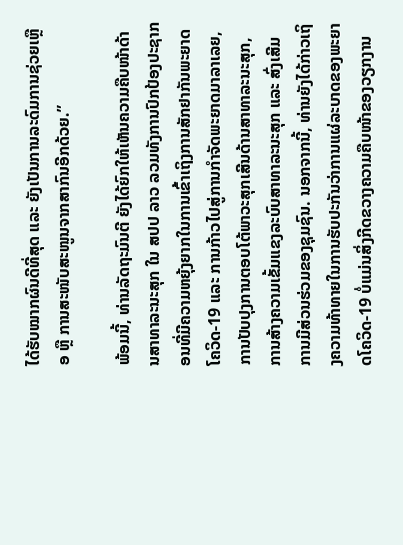ໄດ້ຮັບໝາກຜົນດີທີ່ສຸດ ແລະ ຍັງເປັນການລະດົມການຊ່ວຍເຫຼືອ ຫຼື ການສະໜັບສະໜູນຈາກສາກົນອີກດ້ວຍ.”

ພ້ອມນີ້, ທ່ານລັດຖະມົນຕີ ຍັງໄດ້ຍົກໃຫ້ເຫັນຄວາມຄືບໜ້າດ້ານສາທາລະນະສຸກ ໃນ ສປປ ລາວ ລວມທັງການປົກປ້ອງປະຊາກອນທີ່ມີຄວາມຫຍຸ້ງຍາກໃນການເຂົ້າເຖິງການສັກຢາກັນພະຍາດໂຄວິດ-19 ແລະ ການກ້າວໄປສູ່ການກໍາຈັດພະຍາດມາລາເລຍ, ການປັບປຸງການຕອບໂຕ້ພາວະສຸກເສີນດ້ານສາທາລະນະສຸກ, ການສ້າງຄວາມເຂັ້ມແຂງລະບົບສາທາລະນະສຸກ ແລະ ສົ່ງເສີມການມີສ່ວນຮ່ວມຂອງຊຸມຊົນ. ນອກຈາກນີ້, ທ່ານຍັງໄດ້ກ່າວເຖິງຄວາມທ້າທາຍໃນການຮັບປະກັນວ່າການແຜ່ລະບາດຂອງພະຍາດໂຄວິດ-19 ບໍ່ແມ່ນສິ່ງກີດຂວາງຄວາມຄືບໜ້າຂອງວຽກງານ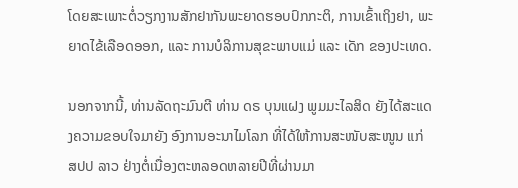ໂດຍສະເພາະຕໍ່ວຽກງານສັກຢາກັນພະຍາດຮອບປົກກະຕິ, ການເຂົ້າເຖິງຢາ, ພະຍາດໄຂ້ເລືອດອອກ, ແລະ ການບໍລິການສຸຂະພາບແມ່ ແລະ ເດັກ ຂອງປະເທດ.

ນອກຈາກນີ້, ທ່ານລັດຖະມົນຕີ ທ່ານ ດຣ ບຸນແຝງ ພູມມະໄລສິດ ຍັງໄດ້ສະແດງຄວາມຂອບໃຈມາຍັງ ອົງການອະນາໄມໂລກ ທີ່ໄດ້ໃຫ້ການສະໜັບສະໜູນ ແກ່ ສປປ ລາວ ຢ່າງຕໍ່ເນື່ອງຕະຫລອດຫລາຍປີທີ່ຜ່ານມາ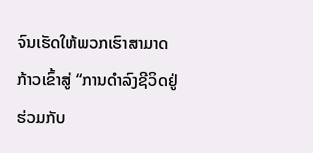ຈົນເຮັດໃຫ້ພວກເຮົາສາມາດກ້າວເຂົ້າສູ່ “ການດຳລົງຊີວິດຢູ່ຮ່ວມກັບ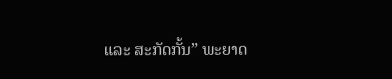ແລະ ສະກັດກັ້ນ” ພະຍາດ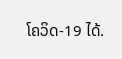ໂຄວິດ-19 ໄດ້.